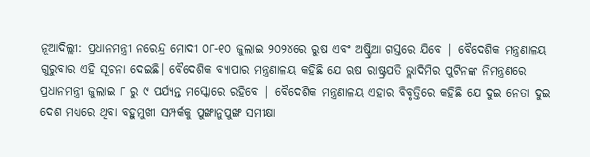ନୂଆଦିଲ୍ଲୀ: ପ୍ରଧାନମନ୍ତ୍ରୀ ନରେନ୍ଦ୍ର ମୋଦୀ ୦୮-୧୦ ଜୁଲାଇ ୨୦୨୪ରେ ରୁଷ ଏବଂ ଅଷ୍ଟ୍ରିଆ ଗସ୍ତରେ ଯିବେ | ବୈଦେଶିକ ମନ୍ତ୍ରଣାଳୟ ଗୁରୁବାର ଏହି ସୂଚନା ଦେଇଛି। ବୈଦେଶିକ ବ୍ୟାପାର ମନ୍ତ୍ରଣାଳୟ କହିଛି ଯେ ଋଷ ରାଷ୍ଟ୍ରପତି ଭ୍ଲାଦିମିର ପୁଟିନଙ୍କ ନିମନ୍ତ୍ରଣରେ ପ୍ରଧାନମନ୍ତ୍ରୀ ଜୁଲାଇ ୮ ରୁ ୯ ପର୍ଯ୍ୟନ୍ତ ମସ୍କୋରେ ରହିବେ | ବୈଦେଶିକ ମନ୍ତ୍ରଣାଳୟ ଏହାର ବିବୃତ୍ତିରେ କହିଛି ଯେ ଦୁଇ ନେତା ଦୁଇ ଦେଶ ମଧ୍ୟରେ ଥିବା ବହୁମୁଖୀ ସମ୍ପର୍କକୁ ପୁଙ୍ଖାନୁପୁଙ୍ଖ ସମୀକ୍ଷା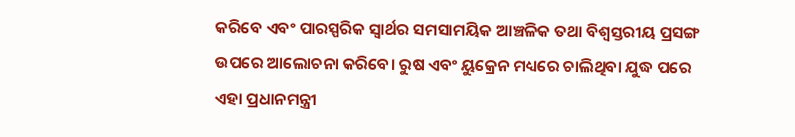କରିବେ ଏବଂ ପାରସ୍ପରିକ ସ୍ୱାର୍ଥର ସମସାମୟିକ ଆଞ୍ଚଳିକ ତଥା ବିଶ୍ୱସ୍ତରୀୟ ପ୍ରସଙ୍ଗ ଉପରେ ଆଲୋଚନା କରିବେ। ରୁଷ ଏବଂ ୟୁକ୍ରେନ ମଧ୍ୟରେ ଚାଲିଥିବା ଯୁଦ୍ଧ ପରେ ଏହା ପ୍ରଧାନମନ୍ତ୍ରୀ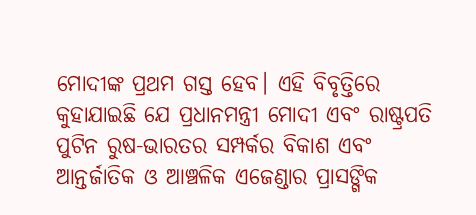ମୋଦୀଙ୍କ ପ୍ରଥମ ଗସ୍ତ ହେବ। ଏହି ବିବୃତ୍ତିରେ କୁହାଯାଇଛି ଯେ ପ୍ରଧାନମନ୍ତ୍ରୀ ମୋଦୀ ଏବଂ ରାଷ୍ଟ୍ରପତି ପୁଟିନ ରୁଷ-ଭାରତର ସମ୍ପର୍କର ବିକାଶ ଏବଂ ଆନ୍ତର୍ଜାତିକ ଓ ଆଞ୍ଚଳିକ ଏଜେଣ୍ଡାର ପ୍ରାସଙ୍ଗିକ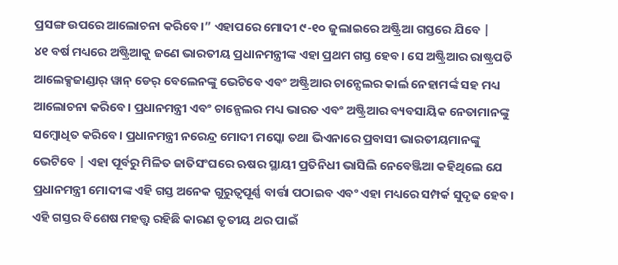ପ୍ରସଙ୍ଗ ଉପରେ ଆଲୋଚନା କରିବେ।” ଏହାପରେ ମୋଦୀ ୯-୧୦ ଜୁଲାଇରେ ଅଷ୍ଟ୍ରିଆ ଗସ୍ତରେ ଯିବେ |
୪୧ ବର୍ଷ ମଧ୍ୟରେ ଅଷ୍ଟ୍ରିଆକୁ ଜଣେ ଭାରତୀୟ ପ୍ରଧାନମନ୍ତ୍ରୀଙ୍କ ଏହା ପ୍ରଥମ ଗସ୍ତ ହେବ। ସେ ଅଷ୍ଟ୍ରିଆର ରାଷ୍ଟ୍ରପତି ଆଲେକ୍ସଜାଣ୍ଡାର୍ ୱାନ୍ ଡେର୍ ବେଲେନଙ୍କୁ ଭେଟିବେ ଏବଂ ଅଷ୍ଟ୍ରିଆର ଚାନ୍ସେଲର କାର୍ଲ ନେହାମର୍ଙ୍କ ସହ ମଧ୍ୟ ଆଲୋଚନା କରିବେ। ପ୍ରଧାନମନ୍ତ୍ରୀ ଏବଂ ଚାନ୍ସେଲର ମଧ୍ୟ ଭାରତ ଏବଂ ଅଷ୍ଟ୍ରିଆର ବ୍ୟବସାୟିକ ନେତାମାନଙ୍କୁ ସମ୍ବୋଧିତ କରିବେ। ପ୍ରଧାନମନ୍ତ୍ରୀ ନରେନ୍ଦ୍ର ମୋଦୀ ମସ୍କୋ ତଥା ଭିଏନାରେ ପ୍ରବାସୀ ଭାରତୀୟମାନଙ୍କୁ ଭେଟିବେ | ଏହା ପୂର୍ବରୁ ମିଳିତ ଜାତିସଂଘରେ ଋଷର ସ୍ଥାୟୀ ପ୍ରତିନିଧୀ ଭାସିଲି ନେବେଞ୍ଜିଆ କହିଥିଲେ ଯେ ପ୍ରଧାନମନ୍ତ୍ରୀ ମୋଦୀଙ୍କ ଏହି ଗସ୍ତ ଅନେକ ଗୁରୁତ୍ୱପୂର୍ଣ୍ଣ ବାର୍ତ୍ତା ପଠାଇବ ଏବଂ ଏହା ମଧ୍ୟରେ ସମ୍ପର୍କ ସୁଦୃଢ ହେବ। ଏହି ଗସ୍ତର ବିଶେଷ ମହତ୍ତ୍ୱ ରହିଛି କାରଣ ତୃତୀୟ ଥର ପାଇଁ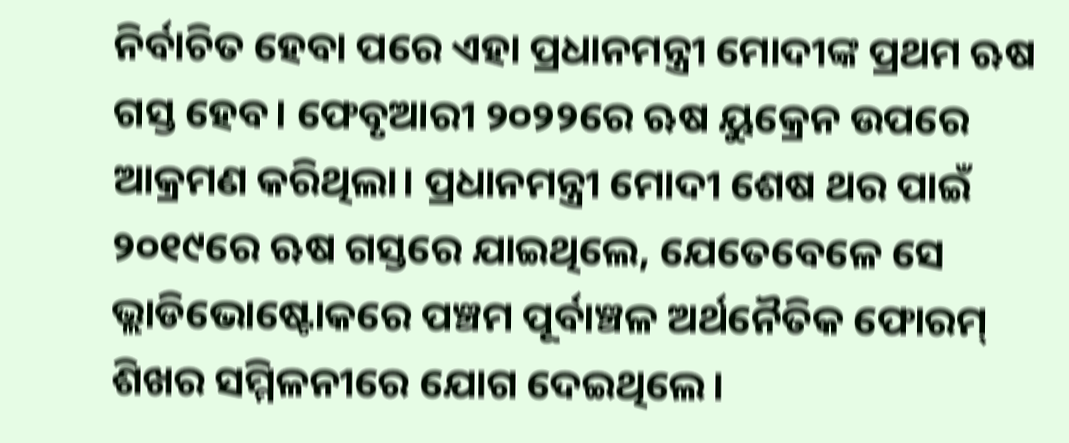ନିର୍ବାଚିତ ହେବା ପରେ ଏହା ପ୍ରଧାନମନ୍ତ୍ରୀ ମୋଦୀଙ୍କ ପ୍ରଥମ ଋଷ ଗସ୍ତ ହେବ। ଫେବୃଆରୀ ୨୦୨୨ରେ ଋଷ ୟୁକ୍ରେନ ଉପରେ ଆକ୍ରମଣ କରିଥିଲା। ପ୍ରଧାନମନ୍ତ୍ରୀ ମୋଦୀ ଶେଷ ଥର ପାଇଁ ୨୦୧୯ରେ ଋଷ ଗସ୍ତରେ ଯାଇଥିଲେ, ଯେତେବେଳେ ସେ ଭ୍ଲାଡିଭୋଷ୍ଟୋକରେ ପଞ୍ଚମ ପୂର୍ବାଞ୍ଚଳ ଅର୍ଥନୈତିକ ଫୋରମ୍ ଶିଖର ସମ୍ମିଳନୀରେ ଯୋଗ ଦେଇଥିଲେ।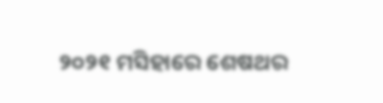୨୦୨୧ ମସିହାରେ ଶେଷଥର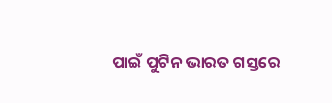ପାଇଁ ପୁଟିନ ଭାରତ ଗସ୍ତରେ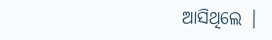ଆସିଥିଲେ |